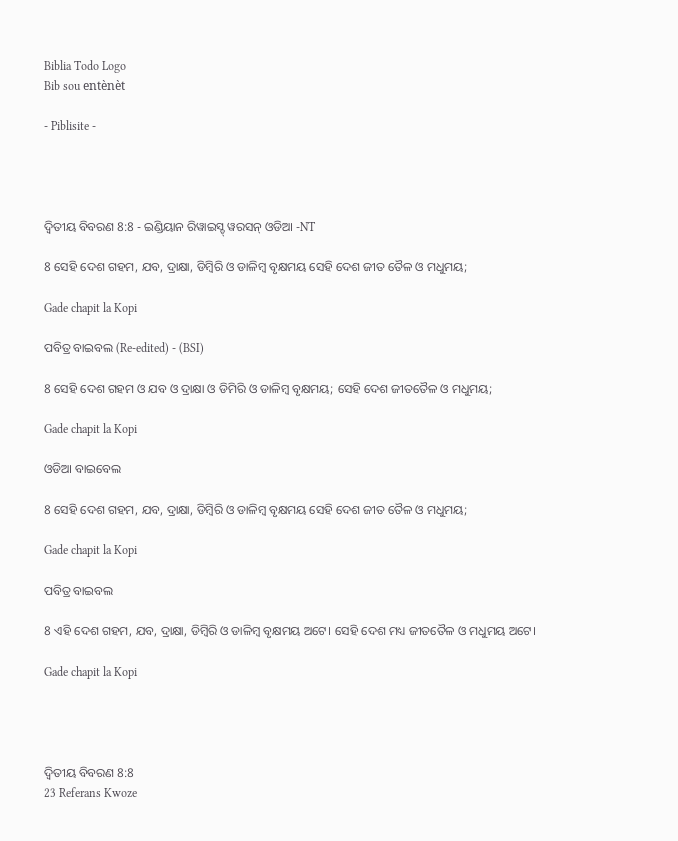Biblia Todo Logo
Bib sou entènèt

- Piblisite -




ଦ୍ଵିତୀୟ ବିବରଣ 8:8 - ଇଣ୍ଡିୟାନ ରିୱାଇସ୍ଡ୍ ୱରସନ୍ ଓଡିଆ -NT

8 ସେହି ଦେଶ ଗହମ, ଯବ, ଦ୍ରାକ୍ଷା, ଡିମ୍ବିରି ଓ ଡାଳିମ୍ବ ବୃକ୍ଷମୟ ସେହି ଦେଶ ଜୀତ ତୈଳ ଓ ମଧୁମୟ;

Gade chapit la Kopi

ପବିତ୍ର ବାଇବଲ (Re-edited) - (BSI)

8 ସେହି ଦେଶ ଗହମ ଓ ଯବ ଓ ଦ୍ରାକ୍ଷା ଓ ଡିମିରି ଓ ଡାଳିମ୍ଵ ବୃକ୍ଷମୟ; ସେହି ଦେଶ ଜୀତତୈଳ ଓ ମଧୁମୟ;

Gade chapit la Kopi

ଓଡିଆ ବାଇବେଲ

8 ସେହି ଦେଶ ଗହମ, ଯବ, ଦ୍ରାକ୍ଷା, ଡିମ୍ବିରି ଓ ଡାଳିମ୍ବ ବୃକ୍ଷମୟ ସେହି ଦେଶ ଜୀତ ତୈଳ ଓ ମଧୁମୟ;

Gade chapit la Kopi

ପବିତ୍ର ବାଇବଲ

8 ଏହି ଦେଶ ଗହମ, ଯବ, ଦ୍ରାକ୍ଷା, ଡିମ୍ବିରି ଓ ଡାଳିମ୍ବ ବୃକ୍ଷମୟ ଅଟେ। ସେହି ଦେଶ ମଧ୍ୟ ଜୀତତୈଳ ଓ ମଧୁମୟ ଅଟେ।

Gade chapit la Kopi




ଦ୍ଵିତୀୟ ବିବରଣ 8:8
23 Referans Kwoze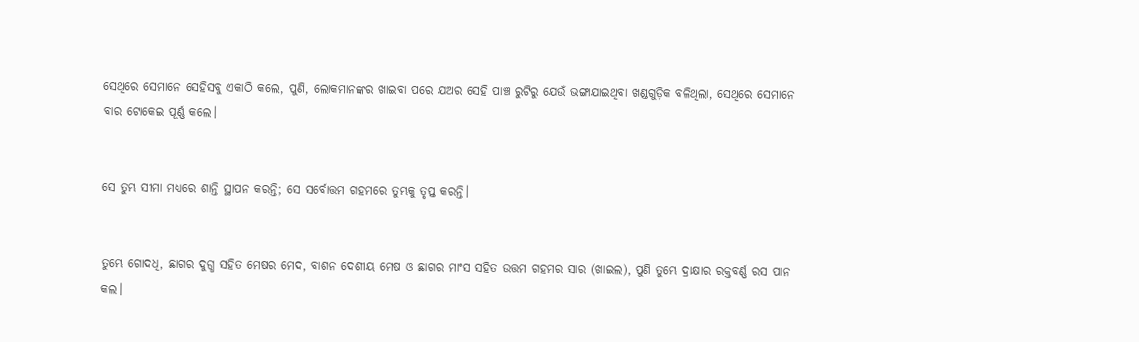ସେଥିରେ ସେମାନେ ସେହିସବୁ ଏକାଠି କଲେ, ପୁଣି, ଲୋକମାନଙ୍କର ଖାଇବା ପରେ ଯଅର ସେହି ପାଞ୍ଚ ରୁଟିରୁ ଯେଉଁ ଭଙ୍ଗାଯାଇଥିବା ଖଣ୍ଡଗୁଡ଼ିକ ବଳିଥିଲା, ସେଥିରେ ସେମାନେ ବାର ଟୋକେଇ ପୂର୍ଣ୍ଣ କଲେ।


ସେ ତୁମ୍ଭ ସୀମା ମଧ୍ୟରେ ଶାନ୍ତି ସ୍ଥାପନ କରନ୍ତି; ସେ ସର୍ବୋତ୍ତମ ଗହମରେ ତୁମ୍ଭକୁ ତୃପ୍ତ କରନ୍ତି।


ତୁମ୍ଭେ ଗୋଦଧି, ଛାଗର ଦୁଗ୍ଧ ସହିତ ମେଷର ମେଦ, ବାଶନ ଦେଶୀୟ ମେଷ ଓ ଛାଗର ମାଂସ ସହିତ ଉତ୍ତମ ଗହମର ସାର (ଖାଇଲ), ପୁଣି ତୁମ୍ଭେ ଦ୍ରାକ୍ଷାର ରକ୍ତବର୍ଣ୍ଣ ରସ ପାନ କଲ।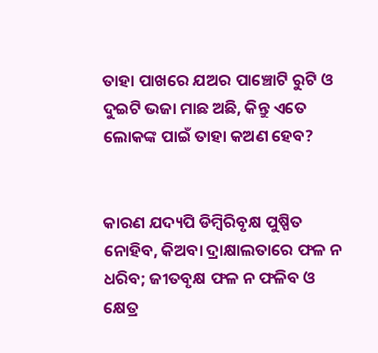ତାହା ପାଖରେ ଯଅର ପାଞ୍ଚୋଟି ରୁଟି ଓ ଦୁଇଟି ଭଜା ମାଛ ଅଛି, କିନ୍ତୁ ଏତେ ଲୋକଙ୍କ ପାଇଁ ତାହା କଅଣ ହେବ?


କାରଣ ଯଦ୍ୟପି ଡିମ୍ବିରିବୃକ୍ଷ ପୁଷ୍ପିତ ନୋହିବ, କିଅବା ଦ୍ରାକ୍ଷାଲତାରେ ଫଳ ନ ଧରିବ; ଜୀତବୃକ୍ଷ ଫଳ ନ ଫଳିବ ଓ କ୍ଷେତ୍ର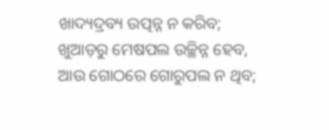ଖାଦ୍ୟଦ୍ରବ୍ୟ ଉତ୍ପନ୍ନ ନ କରିବ; ଖୁଆଡ଼ରୁ ମେଷପଲ ଉଚ୍ଛିନ୍ନ ହେବ, ଆଉ ଗୋଠରେ ଗୋରୁପଲ ନ ଥିବ;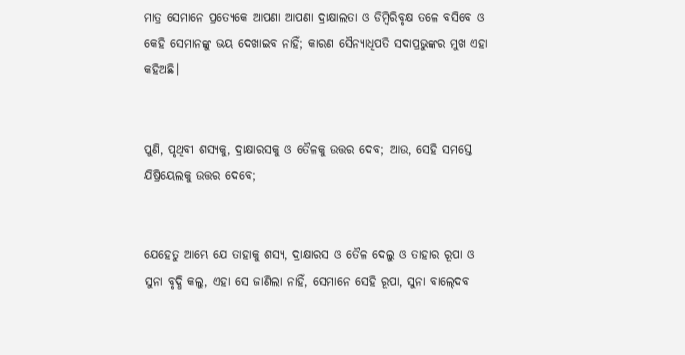ମାତ୍ର ସେମାନେ ପ୍ରତ୍ୟେକେ ଆପଣା ଆପଣା ଦ୍ରାକ୍ଷାଲତା ଓ ଡିମ୍ବିରିବୃକ୍ଷ ତଳେ ବସିବେ ଓ କେହି ସେମାନଙ୍କୁ ଭୟ ଦେଖାଇବ ନାହିଁ; କାରଣ ସୈନ୍ୟାଧିପତି ସଦାପ୍ରଭୁଙ୍କର ମୁଖ ଏହା କହିଅଛି।


ପୁଣି, ପୃଥିବୀ ଶସ୍ୟକୁ, ଦ୍ରାକ୍ଷାରସକୁ ଓ ତୈଳକୁ ଉତ୍ତର ଦେବ; ଆଉ, ସେହି ସମସ୍ତେ ଯିଷ୍ରିୟେଲକୁ ଉତ୍ତର ଦେବେ;


ଯେହେତୁ ଆମ୍ଭେ ଯେ ତାହାକୁ ଶସ୍ୟ, ଦ୍ରାକ୍ଷାରସ ଓ ତୈଳ ଦେଲୁ ଓ ତାହାର ରୂପା ଓ ସୁନା ବୃଦ୍ଧି କଲୁ, ଏହା ସେ ଜାଣିଲା ନାହିଁ, ସେମାନେ ସେହି ରୂପା, ସୁନା ବାଲ୍‍ଦେବ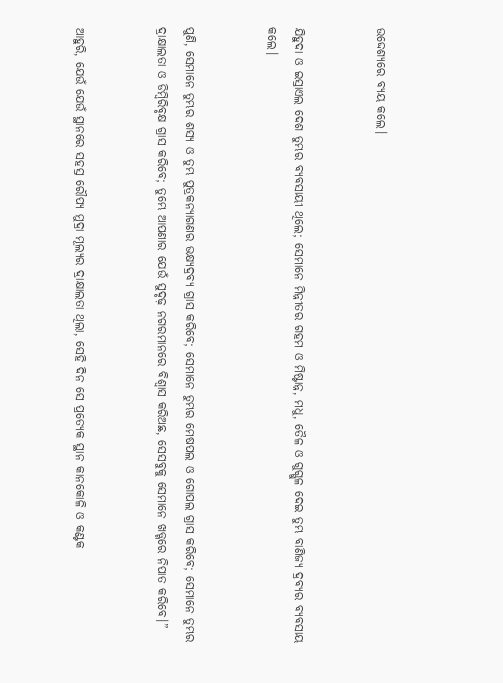ଉଦ୍ଦେଶ୍ୟରେ ବ୍ୟୟ କଲେ।


ଯିହୁଦା ଓ ଇସ୍ରାଏଲ ଦେଶ ତୁମ୍ଭର ବ୍ୟବସାୟୀ ଥିଲେ; ସେମାନେ ମିନ୍ନୀତର ଗହମ ଓ ମିଷ୍ଟାନ୍ନ, ମଧୁ, ତୈଳ ଓ ଗୁଗ୍ଗୁଳ ଦେଇ ତୁମ୍ଭ ବାଣିଜ୍ୟ ଦ୍ରବ୍ୟର ବ୍ୟବସାୟ କଲେ।


ପୁଣି, ସେମାନେ ତୁମ୍ଭର ଶସ୍ୟ ଓ ତୁମ୍ଭ ପୁତ୍ରକନ୍ୟାଗଣର ଭକ୍ଷ୍ୟଦ୍ରବ୍ୟ ଗ୍ରାସ କରିବେ; ସେମାନେ ତୁମ୍ଭର ମେଷପଲ ଓ ଗୋପଲ ଗ୍ରାସ କରିବେ; ସେମାନେ ତୁମ୍ଭର ଦ୍ରାକ୍ଷାଲତା ଓ ଡିମ୍ବିରିବୃକ୍ଷ ଗ୍ରାସ କରିବେ; ତୁମ୍ଭେ ଆପଣାର ଯେଉଁ ସୁଦୃଢ଼ ନଗରମାନରେ ବିଶ୍ୱାସ କରିଅଛ, ସେସବୁକୁ ସେମାନେ ଖଡ୍ଗରେ ନିପାତ କରିବେ।”


ଆହୁରି, ଯେଉଁ ଯେଉଁ ସ୍ଥାନରେ ସହସ୍ର ରୌପ୍ୟ ମୁଦ୍ରା ମୂଲ୍ୟର ଦ୍ରାକ୍ଷାଲତା ଥିଲା, ସେହି ଦିନ ସେ ପ୍ରତ୍ୟେକ ସ୍ଥାନ କାନକୋଳି ଓ କଣ୍ଟକ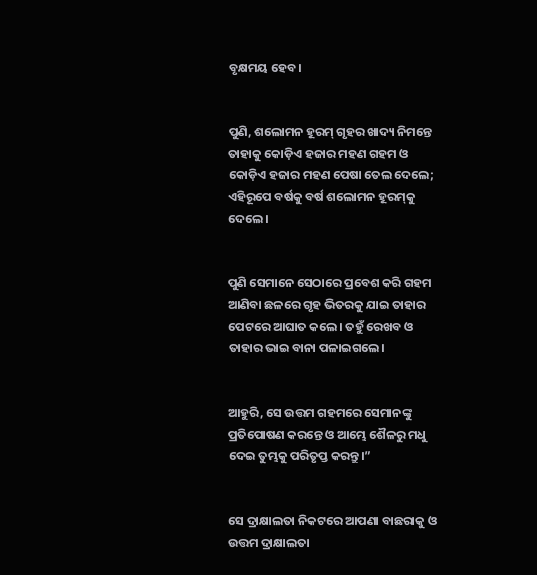ବୃକ୍ଷମୟ ହେବ।


ପୁଣି, ଶଲୋମନ ହୂରମ୍‍ ଗୃହର ଖାଦ୍ୟ ନିମନ୍ତେ ତାହାକୁ କୋଡ଼ିଏ ହଜାର ମହଣ ଗହମ ଓ କୋଡ଼ିଏ ହଜାର ମହଣ ପେଷା ତେଲ ଦେଲେ; ଏହିରୂପେ ବର୍ଷକୁ ବର୍ଷ ଶଲୋମନ ହୂରମ୍‍କୁ ଦେଲେ।


ପୁଣି ସେମାନେ ସେଠାରେ ପ୍ରବେଶ କରି ଗହମ ଆଣିବା ଛଳରେ ଗୃହ ଭିତରକୁ ଯାଇ ତାହାର ପେଟରେ ଆଘାତ କଲେ। ତହୁଁ ରେଖବ ଓ ତାହାର ଭାଇ ବାନା ପଳାଇଗଲେ।


ଆହୁରି, ସେ ଉତ୍ତମ ଗହମରେ ସେମାନଙ୍କୁ ପ୍ରତିପୋଷଣ କରନ୍ତେ ଓ ଆମ୍ଭେ ଶୈଳରୁ ମଧୁ ଦେଇ ତୁମ୍ଭକୁ ପରିତୃପ୍ତ କରନ୍ତୁ।”


ସେ ଦ୍ରାକ୍ଷାଲତା ନିକଟରେ ଆପଣା ବାଛରାକୁ ଓ ଉତ୍ତମ ଦ୍ରାକ୍ଷାଲତା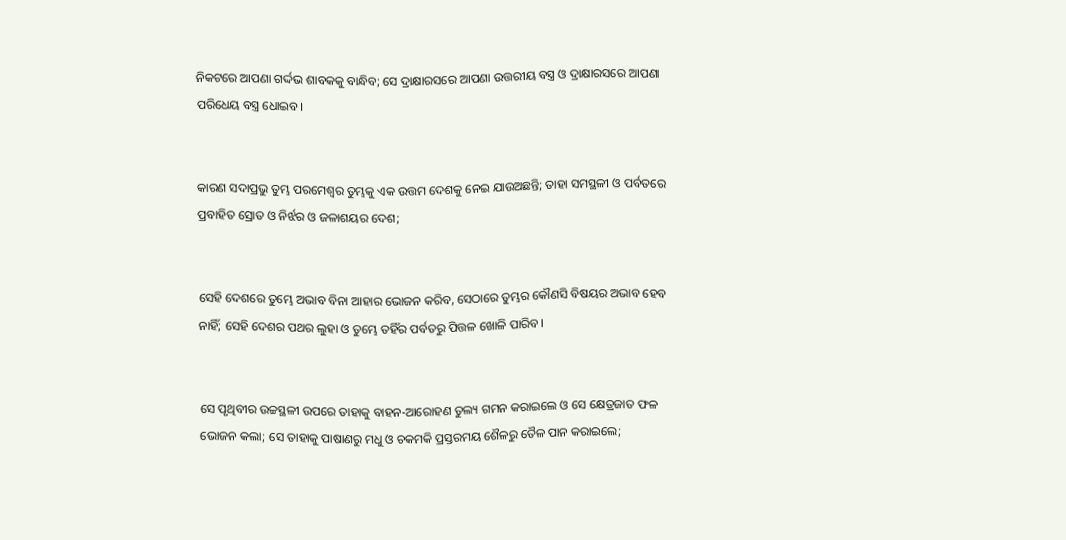ନିକଟରେ ଆପଣା ଗର୍ଦ୍ଦଭ ଶାବକକୁ ବାନ୍ଧିବ; ସେ ଦ୍ରାକ୍ଷାରସରେ ଆପଣା ଉତ୍ତରୀୟ ବସ୍ତ୍ର ଓ ଦ୍ରାକ୍ଷାରସରେ ଆପଣା ପରିଧେୟ ବସ୍ତ୍ର ଧୋଇବ।


କାରଣ ସଦାପ୍ରଭୁ ତୁମ୍ଭ ପରମେଶ୍ୱର ତୁମ୍ଭକୁ ଏକ ଉତ୍ତମ ଦେଶକୁ ନେଇ ଯାଉଅଛନ୍ତି; ତାହା ସମସ୍ଥଳୀ ଓ ପର୍ବତରେ ପ୍ରବାହିତ ସ୍ରୋତ ଓ ନିର୍ଝର ଓ ଜଳାଶୟର ଦେଶ;


ସେହି ଦେଶରେ ତୁମ୍ଭେ ଅଭାବ ବିନା ଆହାର ଭୋଜନ କରିବ, ସେଠାରେ ତୁମ୍ଭର କୌଣସି ବିଷୟର ଅଭାବ ହେବ ନାହିଁ; ସେହି ଦେଶର ପଥର ଲୁହା ଓ ତୁମ୍ଭେ ତହିଁର ପର୍ବତରୁ ପିତ୍ତଳ ଖୋଳି ପାରିବ।


ସେ ପୃଥିବୀର ଉଚ୍ଚସ୍ଥଳୀ ଉପରେ ତାହାକୁ ବାହନ-ଆରୋହଣ ତୁଲ୍ୟ ଗମନ କରାଇଲେ ଓ ସେ କ୍ଷେତ୍ରଜାତ ଫଳ ଭୋଜନ କଲା; ସେ ତାହାକୁ ପାଷାଣରୁ ମଧୁ ଓ ଚକମକି ପ୍ରସ୍ତରମୟ ଶୈଳରୁ ତୈଳ ପାନ କରାଇଲେ;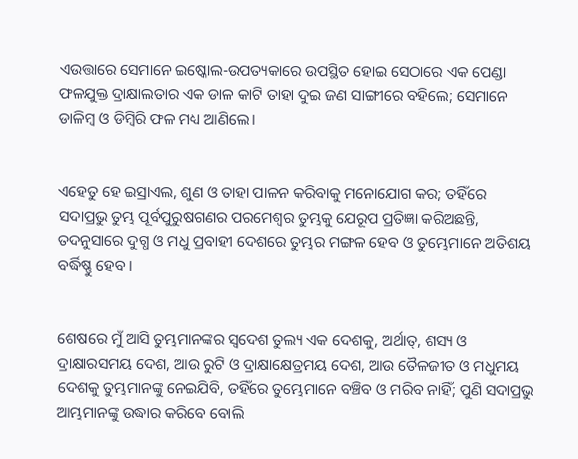ଏଉତ୍ତାରେ ସେମାନେ ଇଷ୍କୋଲ-ଉପତ୍ୟକାରେ ଉପସ୍ଥିତ ହୋଇ ସେଠାରେ ଏକ ପେଣ୍ଡା ଫଳଯୁକ୍ତ ଦ୍ରାକ୍ଷାଲତାର ଏକ ଡାଳ କାଟି ତାହା ଦୁଇ ଜଣ ସାଙ୍ଗୀରେ ବହିଲେ; ସେମାନେ ଡାଳିମ୍ବ ଓ ଡିମ୍ବିରି ଫଳ ମଧ୍ୟ ଆଣିଲେ।


ଏହେତୁ ହେ ଇସ୍ରାଏଲ, ଶୁଣ ଓ ତାହା ପାଳନ କରିବାକୁ ମନୋଯୋଗ କର; ତହିଁରେ ସଦାପ୍ରଭୁ ତୁମ୍ଭ ପୂର୍ବପୁରୁଷଗଣର ପରମେଶ୍ୱର ତୁମ୍ଭକୁ ଯେରୂପ ପ୍ରତିଜ୍ଞା କରିଅଛନ୍ତି, ତଦନୁସାରେ ଦୁଗ୍ଧ ଓ ମଧୁ ପ୍ରବାହୀ ଦେଶରେ ତୁମ୍ଭର ମଙ୍ଗଳ ହେବ ଓ ତୁମ୍ଭେମାନେ ଅତିଶୟ ବର୍ଦ୍ଧିଷ୍ଣୁ ହେବ।


ଶେଷରେ ମୁଁ ଆସି ତୁମ୍ଭମାନଙ୍କର ସ୍ୱଦେଶ ତୁଲ୍ୟ ଏକ ଦେଶକୁ, ଅର୍ଥାତ୍‍, ଶସ୍ୟ ଓ ଦ୍ରାକ୍ଷାରସମୟ ଦେଶ, ଆଉ ରୁଟି ଓ ଦ୍ରାକ୍ଷାକ୍ଷେତ୍ରମୟ ଦେଶ, ଆଉ ତୈଳଜୀତ ଓ ମଧୁମୟ ଦେଶକୁ ତୁମ୍ଭମାନଙ୍କୁ ନେଇଯିବି, ତହିଁରେ ତୁମ୍ଭେମାନେ ବଞ୍ଚିବ ଓ ମରିବ ନାହିଁ; ପୁଣି ସଦାପ୍ରଭୁ ଆମ୍ଭମାନଙ୍କୁ ଉଦ୍ଧାର କରିବେ ବୋଲି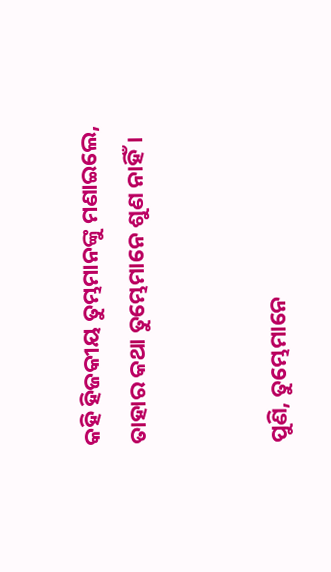କହି ହିଜକୀୟ ତୁମ୍ଭମାନଙ୍କୁ ମଣାଇଲେ, ତାହାର କଥା ତୁମ୍ଭେମାନେ ଶୁଣ ନାହିଁ।


ପୁଣି, ତୁମ୍ଭେମାନେ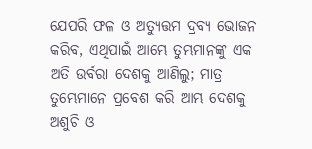ଯେପରି ଫଳ ଓ ଅତ୍ୟୁତ୍ତମ ଦ୍ରବ୍ୟ ଭୋଜନ କରିବ, ଏଥିପାଇଁ ଆମ୍ଭେ ତୁମ୍ଭମାନଙ୍କୁ ଏକ ଅତି ଉର୍ବରା ଦେଶକୁ ଆଣିଲୁ; ମାତ୍ର ତୁମ୍ଭେମାନେ ପ୍ରବେଶ କରି ଆମ୍ଭ ଦେଶକୁ ଅଶୁଚି ଓ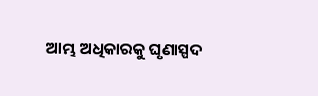ଆମ୍ଭ ଅଧିକାରକୁ ଘୃଣାସ୍ପଦ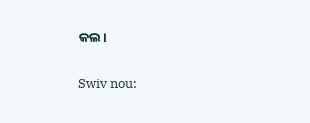କଲ।


Swiv nou: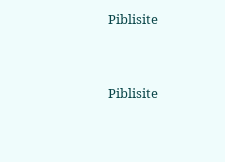Piblisite


Piblisite